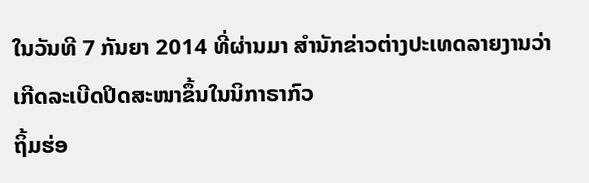ໃນວັນທີ 7 ກັນຍາ 2014 ທີ່ຜ່ານມາ ສຳນັກຂ່າວຕ່າງປະເທດລາຍງານວ່າ ເກີດລະເບີດປິດສະໜາຂຶ້ນໃນນິກາຣາກົວ
ຖິ້ມຮ່ອ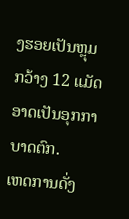ງຮອຍເປັນຫຼຸມກວ້າງ 12 ແມັດ ອາດເປັນອຸກກາບາດຕົກ.
ເຫດການດັ່ງ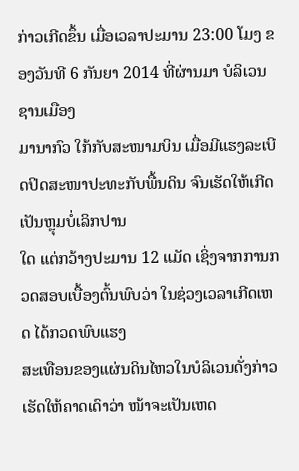ກ່າວເກີດຂຶ້ນ ເມື່ອເວລາປະມານ 23:00 ໂມງ ຂອງວັນທີ 6 ກັນຍາ 2014 ທີ່ຜ່ານມາ ບໍລິເວນຊານເມືອງ
ມານາກົວ ໃກ້ກັບສະໜາມບິນ ເມື່ອມີແຮງລະເບີດປິດສະໜາປະທະກັບພື້ນດິນ ຈົນເຮັດໃຫ້ເກີດເປັນຫຼຸມບໍ່ເລິກປານ
ໃດ ແຕ່ກວ້າງປະມານ 12 ແມັດ ເຊິ່ງຈາກການກວດສອບເບື້ອງຕົ້ນພົບວ່າ ໃນຊ່ວງເວລາເກີດເຫດ ໄດ້ກວດພົບແຮງ
ສະເທືອນຂອງແຜ່ນດິນໄຫວໃນບໍລິເວນດັ່ງກ່າວ ເຮັດໃຫ້ຄາດເດົາວ່າ ໜ້າຈະເປັນເຫດ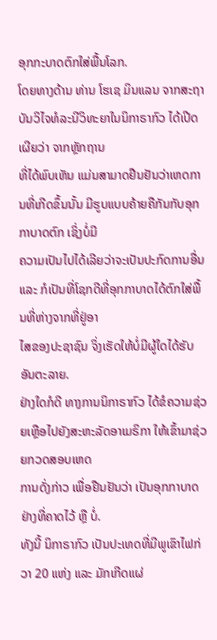ອຸກກະບາດຕົກໃສ່ພື້ນໂລກ.
ໂດຍທາງດ້ານ ທ່ານ ໂຮເຊ ມິນແລນ ຈາກສະຖາບັນວິໄຈທໍລະນີວິທະຍາໃນນິກາຣາກົວ ໄດ້ເປີດເຜີຍວ່າ ຈາກຫຼັກຖານ
ທີ່ໄດ້ພົບເຫັນ ແມ່ນສາມາດຢືນຢັນວ່າເຫດການທີ່ເກີດຂຶ້ນນັ້ນ ມີຮູບແບບຄ້າຍຄືກັນກັບອຸກກາບາດຕົກ ເຊິ່ງບໍ່ມີ
ຄວາມເປັນໄປໄດ້ເລີຍວ່າຈະເປັນປະກົດການອື່ນ ແລະ ກໍເປັນທີ່ໂຊກດີທີ່ອຸກກາບາດໄດ້ຕົກໃສ່ພື້ນທີ່ຫ່າງຈາກທີ່ຢູ່ອາ
ໄສຂອງປະຊາຊົນ ຈິ່ງເຮັດໃຫ້ບໍ່ມີຜູ້ໃດໄດ້ຮັບອັນຕະລາຍ.
ຢ່າງໃດກໍດີ ທາງການນິກາຣາກົວ ໄດ້ຂໍຄວາມຊ່ວຍເຫຼືອໄປຍັງສະຫະລັດອາເມຣິກາ ໃຫ້ເຂົ້າມາຊ່ວຍກວດສອບເຫດ
ການດັ່ງກ່າວ ເພື່ອຢືນຢັນວ່າ ເປັນອຸກກາບາດຢ່າງທີ່ຄາດໄວ້ ຫຼື ບໍ່.
ທັງນີ້ ນິກາຣາກົວ ເປັນປະເທດທີ່ມີພູເຂົາໄຟກ່ວາ 20 ແຫ່ງ ແລະ ມັກເກີດແຜ່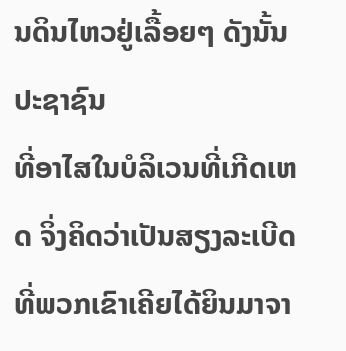ນດິນໄຫວຢູ່ເລື້ອຍໆ ດັງນັ້ນປະຊາຊົນ
ທີ່ອາໄສໃນບໍລິເວນທີ່ເກີດເຫດ ຈິ່ງຄິດວ່າເປັນສຽງລະເບີດທີ່ພວກເຂົາເຄີຍໄດ້ຍິນມາຈາ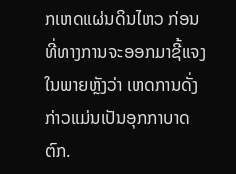ກເຫດແຜ່ນດິນໄຫວ ກ່ອນ
ທີ່ທາງການຈະອອກມາຊີ້ແຈງໃນພາຍຫຼັງວ່າ ເຫດການດັ່ງກ່າວແມ່ນເປັນອຸກກາບາດຕົກ.